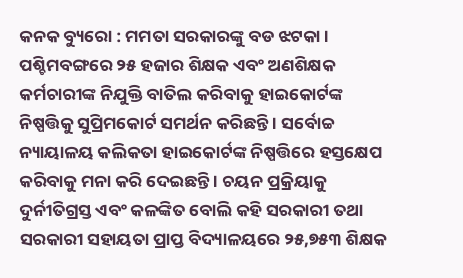କନକ ବ୍ୟୁରୋ : ମମତା ସରକାରଙ୍କୁ ବଡ ଝଟକା । ପଶ୍ଚିମବଙ୍ଗରେ ୨୫ ହଜାର ଶିକ୍ଷକ ଏବଂ ଅଣଶିକ୍ଷକ କର୍ମଚାରୀଙ୍କ ନିଯୁକ୍ତି ବାତିଲ କରିବାକୁ ହାଇକୋର୍ଟଙ୍କ ନିଷ୍ପତ୍ତିକୁ ସୁପ୍ରିମକୋର୍ଟ ସମର୍ଥନ କରିଛନ୍ତି । ସର୍ବୋଚ୍ଚ ନ୍ୟାୟାଳୟ କଲିକତା ହାଇକୋର୍ଟଙ୍କ ନିଷ୍ପତ୍ତିରେ ହସ୍ତକ୍ଷେପ କରିବାକୁ ମନା କରି ଦେଇଛନ୍ତି । ଚୟନ ପ୍ରକ୍ରିୟାକୁ ଦୁର୍ନୀତିଗ୍ରସ୍ତ ଏବଂ କଳଙ୍କିତ ବୋଲି କହି ସରକାରୀ ତଥା ସରକାରୀ ସହାୟତା ପ୍ରାପ୍ତ ବିଦ୍ୟାଳୟରେ ୨୫,୭୫୩ ଶିକ୍ଷକ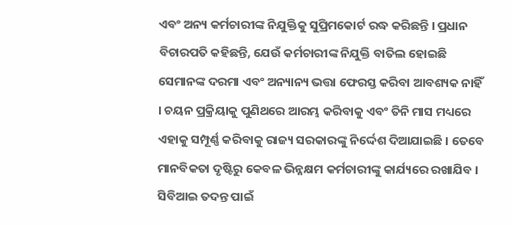ଏବଂ ଅନ୍ୟ କର୍ମଚାରୀଙ୍କ ନିଯୁକ୍ତିକୁ ସୁପ୍ରିମକୋର୍ଟ ରଦ୍ଧ କରିଛନ୍ତି । ପ୍ରଧାନ ବିଚାରପତି କହିଛନ୍ତି, ଯେଉଁ କର୍ମଚାରୀଙ୍କ ନିଯୁକ୍ତି ବାତିଲ ହୋଇଛି ସେମାନଙ୍କ ଦରମା ଏବଂ ଅନ୍ୟାନ୍ୟ ଭତ୍ତା ଫେରସ୍ତ କରିବା ଆବଶ୍ୟକ ନାହିଁ । ଚୟନ ପ୍ରକ୍ରିୟାକୁ ପୁଣିଥରେ ଆରମ୍ଭ କରିବାକୁ ଏବଂ ତିନି ମାସ ମଧ୍ୟରେ ଏହାକୁ ସମ୍ପୂର୍ଣ୍ଣ କରିବାକୁ ରାଜ୍ୟ ସରକାରଙ୍କୁ ନିର୍ଦ୍ଦେଶ ଦିଆଯାଇଛି । ତେବେ ମାନବିକତା ଦୃଷ୍ଟିରୁ କେବଳ ଭିନ୍ନକ୍ଷମ କର୍ମଚାରୀଙ୍କୁ କାର୍ଯ୍ୟରେ ରଖାଯିବ । ସିବିଆଇ ତଦନ୍ତ ପାଇଁ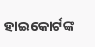ହାଇକୋର୍ଟଙ୍କ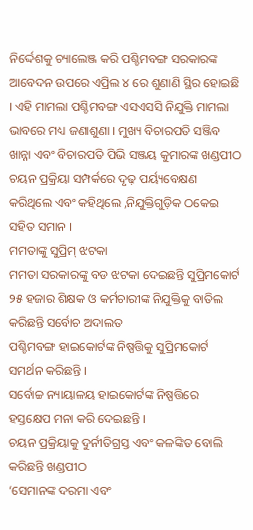ନିର୍ଦ୍ଦେଶକୁ ଚ୍ୟାଲେଞ୍ଜ କରି ପଶ୍ଚିମବଙ୍ଗ ସରକାରଙ୍କ ଆବେଦନ ଉପରେ ଏପ୍ରିଲ ୪ ରେ ଶୁଣାଣି ସ୍ଥିର ହୋଇଛି । ଏହି ମାମଲା ପଶ୍ଚିମବଙ୍ଗ ଏସଏସସି ନିଯୁକ୍ତି ମାମଲା ଭାବରେ ମଧ୍ୟ ଜଣାଶୁଣା । ମୁଖ୍ୟ ବିଚାରପତି ସଞ୍ଜିବ ଖାନ୍ନା ଏବଂ ବିଚାରପତି ପିଭି ସଞ୍ଜୟ କୁମାରଙ୍କ ଖଣ୍ଡପୀଠ ଚୟନ ପ୍ରକ୍ରିୟା ସମ୍ପର୍କରେ ଦୃଢ଼ ପର୍ୟ୍ୟବେକ୍ଷଣ କରିଥିଲେ ଏବଂ କହିଥିଲେ ,ନିଯୁକ୍ତିଗୁଡ଼ିକ ଠକେଇ ସହିତ ସମାନ ।
ମମତାଙ୍କୁ ସୁପ୍ରିମ୍ ଝଟକା
ମମତା ସରକାରଙ୍କୁ ବଡ ଝଟକା ଦେଇଛନ୍ତି ସୁପ୍ରିମକୋର୍ଟ
୨୫ ହଜାର ଶିକ୍ଷକ ଓ କର୍ମଚାରୀଙ୍କ ନିଯୁକ୍ତିକୁ ବାତିଲ କରିଛନ୍ତି ସର୍ବୋଚ ଅଦାଲତ
ପଶ୍ଚିମବଙ୍ଗ ହାଇକୋର୍ଟଙ୍କ ନିଷ୍ପତ୍ତିକୁ ସୁପ୍ରିମକୋର୍ଟ ସମର୍ଥନ କରିଛନ୍ତି ।
ସର୍ବୋଚ୍ଚ ନ୍ୟାୟାଳୟ ହାଇକୋର୍ଟଙ୍କ ନିଷ୍ପତ୍ତିରେ ହସ୍ତକ୍ଷେପ ମନା କରି ଦେଇଛନ୍ତି ।
ଚୟନ ପ୍ରକ୍ରିୟାକୁ ଦୁର୍ନୀତିଗ୍ରସ୍ତ ଏବଂ କଳଙ୍କିତ ବୋଲି କରିଛନ୍ତି ଖଣ୍ଡପୀଠ
‘ସେମାନଙ୍କ ଦରମା ଏବଂ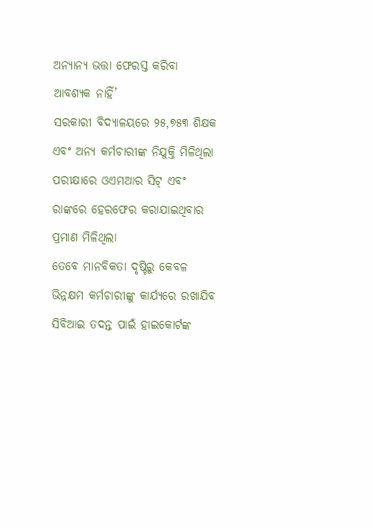ଅନ୍ୟାନ୍ୟ ଭତ୍ତା ଫେରସ୍ତ କରିବା ଆବଶ୍ୟକ ନାହିଁ’
ସରକାରୀ ବିଦ୍ୟାଳୟରେ ୨୫,୭୫୩ ଶିକ୍ଷକ ଏବଂ ଅନ୍ୟ କର୍ମଚାରୀଙ୍କ ନିଯୁକ୍ତି ମିଳିଥିଲା
ପରୀକ୍ଷାରେ ଓଏମଆର ସିଟ୍ ଏବଂ ରାଙ୍କରେ ହେରଫେର କରାଯାଇଥିବାର ପ୍ରମାଣ ମିଳିଥିଲା
ତେବେ ମାନବିକତା ଦୃଷ୍ଟିରୁ କେବଳ ଭିନ୍ନକ୍ଷମ କର୍ମଚାରୀଙ୍କୁ କାର୍ଯ୍ୟରେ ରଖାଯିବ
ସିବିଆଇ ତଦନ୍ତ ପାଇଁ ହାଇକୋର୍ଟଙ୍କ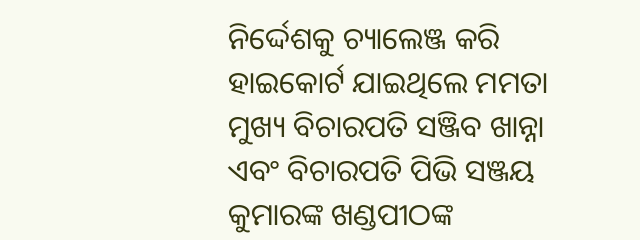ନିର୍ଦ୍ଦେଶକୁ ଚ୍ୟାଲେଞ୍ଜ କରି ହାଇକୋର୍ଟ ଯାଇଥିଲେ ମମତା
ମୁଖ୍ୟ ବିଚାରପତି ସଞ୍ଜିବ ଖାନ୍ନା ଏବଂ ବିଚାରପତି ପିଭି ସଞ୍ଜୟ କୁମାରଙ୍କ ଖଣ୍ଡପୀଠଙ୍କ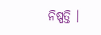ନିଷ୍ପତ୍ତି ।